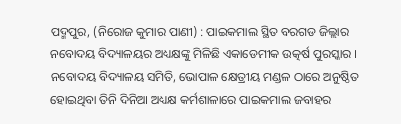ପଦ୍ମପୁର, (ନିରୋଜ କୁମାର ପାଣୀ) : ପାଇକମାଲ ସ୍ଥିତ ବରଗଡ ଜିଲ୍ଲାର ନବୋଦୟ ବିଦ୍ୟାଳୟର ଅଧ୍ୟକ୍ଷଙ୍କୁ ମିଳିଛି ଏକାଡେମୀକ ଉତ୍କର୍ଷ ପୁରସ୍କାର । ନବୋଦୟ ବିଦ୍ୟାଳୟ ସମିତି, ଭୋପାଳ କ୍ଷେତ୍ରୀୟ ମଣ୍ଡଳ ଠାରେ ଅନୁଷ୍ଠିତ ହୋଇଥିବା ତିନି ଦିନିଆ ଅଧ୍ୟକ୍ଷ କର୍ମଶାଳାରେ ପାଇକମାଲ ଜବାହର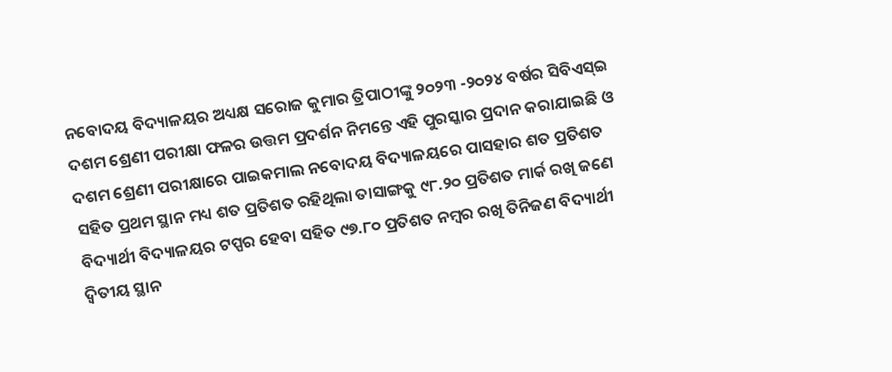ନବୋଦୟ ବିଦ୍ୟାଳୟର ଅଧ୍ୟକ୍ଷ ସରୋଜ କୁମାର ତ୍ରିପାଠୀଙ୍କୁ ୨୦୨୩ -୨୦୨୪ ବର୍ଷର ସିବିଏସ୍ଇ ଦଶମ ଶ୍ରେଣୀ ପରୀକ୍ଷା ଫଳର ଉତ୍ତମ ପ୍ରଦର୍ଶନ ନିମନ୍ତେ ଏହି ପୁରସ୍କାର ପ୍ରଦାନ କରାଯାଇଛି ଓ ଦଶମ ଶ୍ରେଣୀ ପରୀକ୍ଷାରେ ପାଇକମାଲ ନବୋଦୟ ବିଦ୍ୟାଳୟରେ ପାସହାର ଶତ ପ୍ରତିଶତ ସହିତ ପ୍ରଥମ ସ୍ଥାନ ମଧ୍ୟ ଶତ ପ୍ରତିଶତ ରହିଥିଲା ତାସାଙ୍ଗକୁ ୯୮.୨୦ ପ୍ରତିଶତ ମାର୍କ ରଖି ଜଣେ ବିଦ୍ୟାର୍ଥୀ ବିଦ୍ୟାଳୟର ଟପ୍ପର ହେବା ସହିତ ୯୭.୮୦ ପ୍ରତିଶତ ନମ୍ବର ରଖି ତିନିଜଣ ବିଦ୍ୟାର୍ଥୀ ଦ୍ଵିତୀୟ ସ୍ଥାନ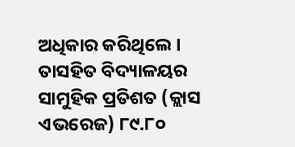ଅଧିକାର କରିଥିଲେ । ତାସହିତ ବିଦ୍ୟାଳୟର ସାମୁହିକ ପ୍ରତିଶତ (କ୍ଲାସ ଏଭରେଜ) ୮୯.୮୦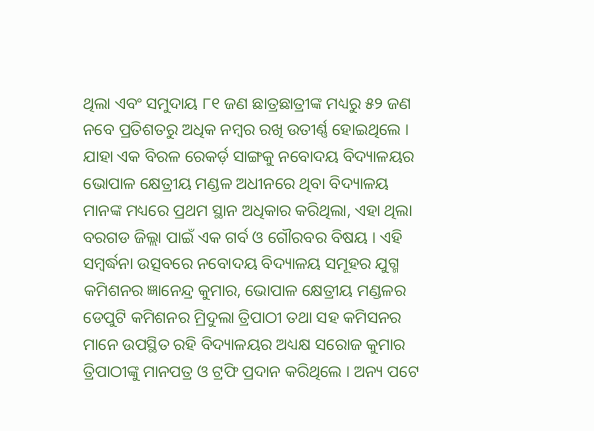ଥିଲା ଏବଂ ସମୁଦାୟ ୮୧ ଜଣ ଛାତ୍ରଛାତ୍ରୀଙ୍କ ମଧ୍ୟରୁ ୫୨ ଜଣ ନବେ ପ୍ରତିଶତରୁ ଅଧିକ ନମ୍ବର ରଖି ଉତୀର୍ଣ୍ଣ ହୋଇଥିଲେ । ଯାହା ଏକ ବିରଳ ରେକର୍ଡ଼ ସାଙ୍ଗକୁ ନବୋଦୟ ବିଦ୍ୟାଳୟର ଭୋପାଳ କ୍ଷେତ୍ରୀୟ ମଣ୍ଡଳ ଅଧୀନରେ ଥିବା ବିଦ୍ୟାଳୟ ମାନଙ୍କ ମଧ୍ୟରେ ପ୍ରଥମ ସ୍ଥାନ ଅଧିକାର କରିଥିଲା, ଏହା ଥିଲା ବରଗଡ ଜିଲ୍ଲା ପାଇଁ ଏକ ଗର୍ବ ଓ ଗୌରବର ବିଷୟ । ଏହି ସମ୍ବର୍ଦ୍ଧନା ଉତ୍ସବରେ ନବୋଦୟ ବିଦ୍ୟାଳୟ ସମୂହର ଯୁଗ୍ମ କମିଶନର ଜ୍ଞାନେନ୍ଦ୍ର କୁମାର, ଭୋପାଳ କ୍ଷେତ୍ରୀୟ ମଣ୍ଡଳର ଡେପୁଟି କମିଶନର ମ୍ରିଦୁଲା ତ୍ରିପାଠୀ ତଥା ସହ କମିସନର ମାନେ ଉପସ୍ଥିତ ରହି ବିଦ୍ୟାଳୟର ଅଧ୍ୟକ୍ଷ ସରୋଜ କୁମାର ତ୍ରିପାଠୀଙ୍କୁ ମାନପତ୍ର ଓ ଟ୍ରଫି ପ୍ରଦାନ କରିଥିଲେ । ଅନ୍ୟ ପଟେ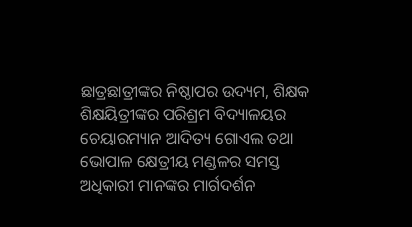ଛାତ୍ରଛାତ୍ରୀଙ୍କର ନିଷ୍ଠାପର ଉଦ୍ୟମ, ଶିକ୍ଷକ ଶିକ୍ଷୟିତ୍ରୀଙ୍କର ପରିଶ୍ରମ ବିଦ୍ୟାଳୟର ଚେୟାରମ୍ୟାନ ଆଦିତ୍ୟ ଗୋଏଲ ତଥା ଭୋପାଳ କ୍ଷେତ୍ରୀୟ ମଣ୍ଡଳର ସମସ୍ତ ଅଧିକାରୀ ମାନଙ୍କର ମାର୍ଗଦର୍ଶନ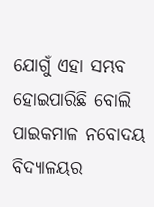ଯୋଗୁଁ ଏହା ସମ୍ଭବ ହୋଇପାରିଛି ବୋଲି ପାଇକମାଳ ନବୋଦୟ ବିଦ୍ୟାଳୟର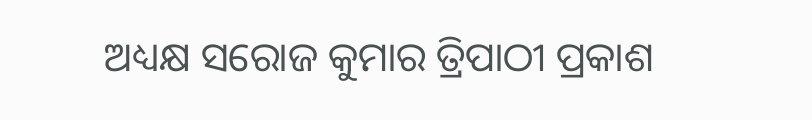ଅଧ୍ୟକ୍ଷ ସରୋଜ କୁମାର ତ୍ରିପାଠୀ ପ୍ରକାଶ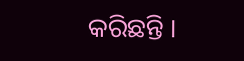କରିଛନ୍ତି ।